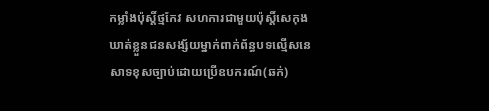កម្លាំងប៉ុស្តិ៍ថ្មកែវ សហការជាមួយប៉ុស្តិ៍សេកុងឃាត់ខ្លួនជនសង្ស័យម្នាក់ពាក់ព័ន្ធបទល្មើសនេសាទខុសច្បាប់ដោយប្រើឧបករណ៍(ឆក់)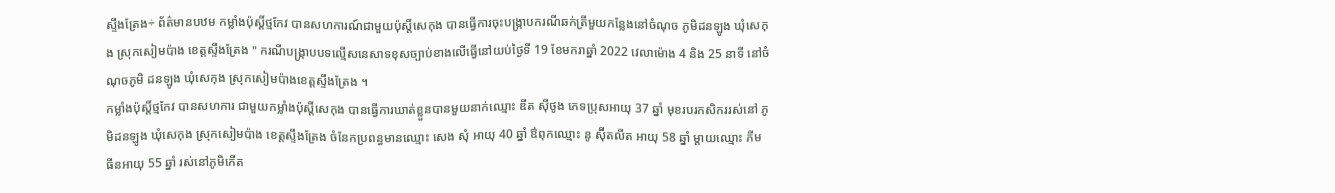ស្ទឹងត្រែង÷ ព័ត៌មានបឋម កម្លាំងប៉ុស្តិ៍ថ្មកែវ បានសហការណ៍ជាមួយប៉ុស្តិ៍សេកុង បានធ្វើការចុះបង្ក្រាបករណីឆក់ត្រីមួយកន្លែងនៅចំណុច ភូមិដនឡូង ឃុំសេកុង ស្រុកសៀមប៉ាង ខេត្តស្ទឹងត្រែង " ករណីបង្ក្រាបបទល្មើសនេសាទខុសច្បាប់ខាងលើធ្វើនៅយប់ថ្ងៃទី 19 ខែមករាឆ្នាំ 2022 វេលាម៉ោង 4 និង 25 នាទី នៅចំណុចភូមិ ដនឡូង ឃុំសេកុង ស្រុកសៀមប៉ាងខេត្តស្ទឹងត្រែង ។
កម្លាំងប៉ុស្តិ៍ថ្មកែវ បានសហការ ជាមួយកម្លាំងប៉ុស្តិ៍សេកុង បានធ្វើការឃាត់ខ្លួនបានមួយនាក់ឈ្មោះ ឌីត សុីថូង ភេទប្រុសអាយុ 37 ឆ្នាំ មុខរបរកសិកររស់នៅ ភូមិដនឡូង ឃុំសេកុង ស្រុកសៀមប៉ាង ខេត្តស្ទឹងត្រែង ចំនែកប្រពន្ធមានឈ្មោះ សេង សុំ អាយុ 40 ឆ្នាំ ឳពុកឈ្មោះ នូ ស៊ុីតលីត អាយុ 58 ឆ្នាំ ម្ដាយឈ្មោះ ភីម ធីនអាយុ 55 ឆ្នាំ រស់នៅភូមិកើត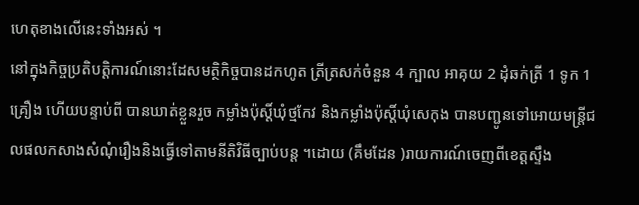ហេតុខាងលើនេះទាំងអស់ ។
នៅក្នុងកិច្ចប្រតិបត្តិការណ៍នោះដែសមត្ថិកិច្ចបានដកហូត ត្រីត្រសក់ចំនួន 4 ក្បាល អាគុយ 2 ដុំឆក់ត្រី 1 ទូក 1 គ្រឿង ហើយបន្ទាប់ពី បានឃាត់ខ្លួនរួច កម្លាំងប៉ុស្តិ៍ឃុំថ្មកែវ និងកម្លាំងប៉ុស្តិ៍ឃុំសេកុង បានបញ្ជូនទៅអោយមន្ត្រីជលផលកសាងសំណុំរឿងនិងធ្វើទៅតាមនីតិវិធីច្បាប់បន្ត ។ដោយ (គឹមដែន )រាយការណ៍ចេញពីខេត្តស្ទឹង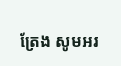ត្រែង សូមអរ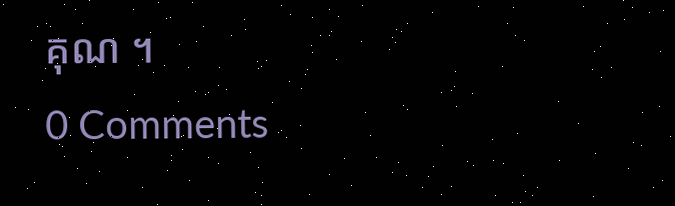គុណ ។
0 Comments